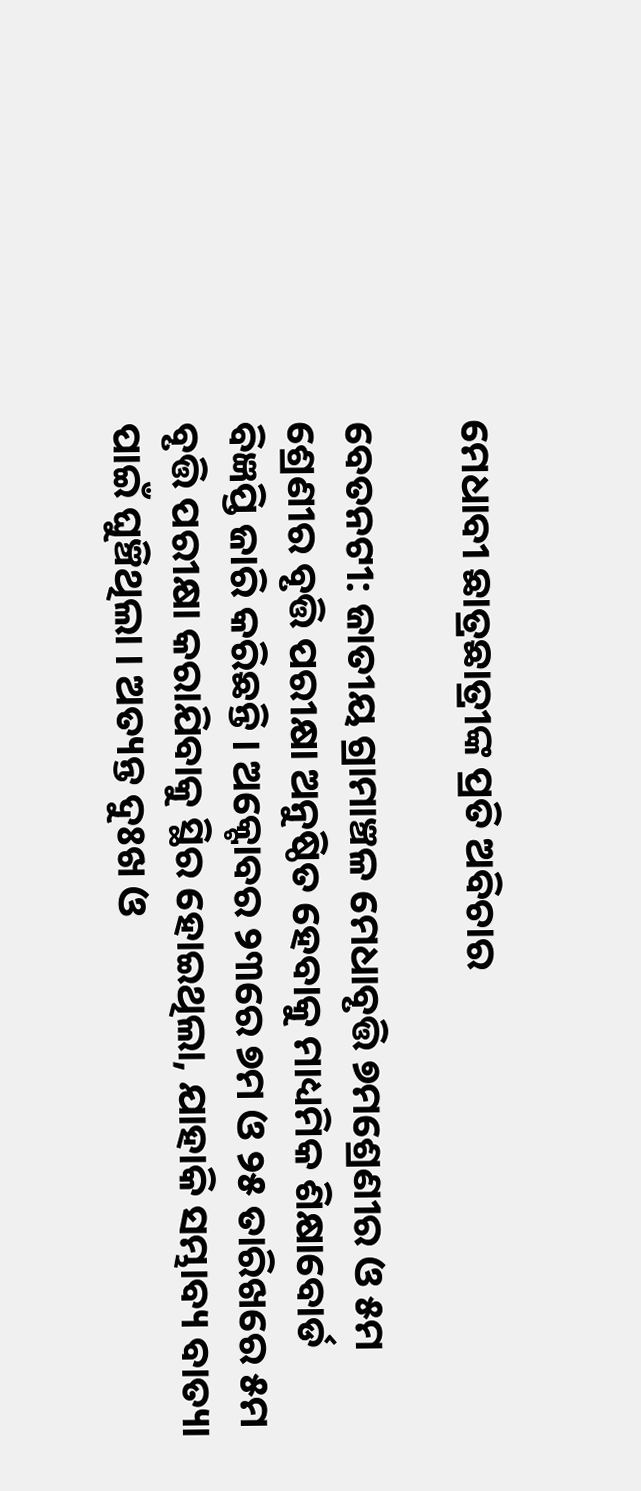ମେଧାବୀ ଛାତ୍ରଛାତ୍ରୀଙ୍କ ପ୍ରତି ଅବିଚାର

ବେତନଟୀ: ଜାତୀୟ ଗ୍ରାମାଞ୍ଚଳ ମେଧାବୃତ୍ତି ୭ମଶ୍ରେଣୀର ଓ ୫ମ ଶ୍ରେଣୀର ବୃତ୍ତି ପରୀକ୍ଷା ଅନୁଷ୍ଠିତ ହେବାକୁ ମାଧ୍ୟମିକ ଶିକ୍ଷାବୋର୍ଡ ବିଜ୍ଞପ୍ତି ଜାରି କରିଛନ୍ତି । ଅକ୍ଟୋବର ୨୩ରେ ୭ମ ଓ ୨୫ ତାରିଖରେ ୫ମ ବୃତ୍ତି ପରୀକ୍ଷା କରାଯିବାକୁ ସ୍ଥିର ହୋଇଥିଲା, ଯାହାକି ସମ୍ଭାବ୍ୟ ବାତ୍ୟା ପାଇଁ ଘୁଞ୍ଚିଥିଲା । ଅତ୍ୟନ୍ତ ଦୁଃଖ ଓ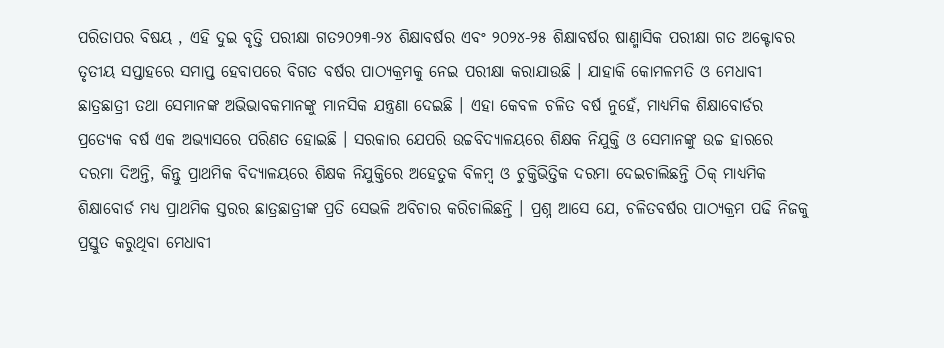ପରିତାପର ବିଷୟ , ଏହି ଦୁଇ ବୃତ୍ତି ପରୀକ୍ଷା ଗତ୨୦୨୩-୨୪ ଶିକ୍ଷାବର୍ଷର ଏବଂ ୨୦୨୪-୨୫ ଶିକ୍ଷାବର୍ଷର ଷାଣ୍ମାସିକ ପରୀକ୍ଷା ଗତ ଅକ୍ଟୋବର ତୃତୀୟ ସପ୍ତାହରେ ସମାପ୍ତ ହେବାପରେ ବିଗତ ବର୍ଷର ପାଠ୍ୟକ୍ରମକୁ ନେଇ ପରୀକ୍ଷା କରାଯାଉଛି । ଯାହାକି କୋମଳମତି ଓ ମେଧାବୀ ଛାତ୍ରଛାତ୍ରୀ ତଥା ସେମାନଙ୍କ ଅଭିଭାବକମାନଙ୍କୁ ମାନସିକ ଯନ୍ତ୍ରଣା ଦେଇଛି । ଏହା କେବଳ ଚଳିତ ବର୍ଷ ନୁହେଁ, ମାଧ୍ୟମିକ ଶିକ୍ଷାବୋର୍ଡର ପ୍ରତ୍ୟେକ ବର୍ଷ ଏକ ଅଭ୍ୟାସରେ ପରିଣତ ହୋଇଛି । ସରକାର ଯେପରି ଉଚ୍ଚବିଦ୍ୟାଳୟରେ ଶିକ୍ଷକ ନିଯୁକ୍ତି ଓ ସେମାନଙ୍କୁ ଉଚ୍ଚ ହାରରେ ଦରମା ଦିଅନ୍ତି, କିନ୍ତୁ ପ୍ରାଥମିକ ବିଦ୍ୟାଳୟରେ ଶିକ୍ଷକ ନିଯୁକ୍ତିରେ ଅହେତୁକ ବିଳମ୍ବ ଓ ଚୁକ୍ତିଭିତ୍ତିକ ଦରମା ଦେଇଚାଲିଛନ୍ତି ଠିକ୍ ମାଧ୍ୟମିକ ଶିକ୍ଷାବୋର୍ଡ ମଧ୍ୟ ପ୍ରାଥମିକ ସ୍ତରର ଛାତ୍ରଛାତ୍ରୀଙ୍କ ପ୍ରତି ସେଭଳି ଅବିଚାର କରିଚାଲିଛନ୍ତି । ପ୍ରଶ୍ନ ଆସେ ଯେ, ଚଳିତବର୍ଷର ପାଠ୍ୟକ୍ରମ ପଢି ନିଜକୁ ପ୍ରସ୍ତୁତ କରୁଥିବା ମେଧାବୀ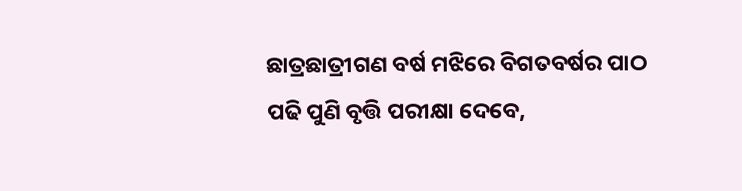ଛାତ୍ରଛାତ୍ରୀଗଣ ବର୍ଷ ମଝିରେ ବିଗତବର୍ଷର ପାଠ ପଢି ପୁଣି ବୃତ୍ତି ପରୀକ୍ଷା ଦେବେ,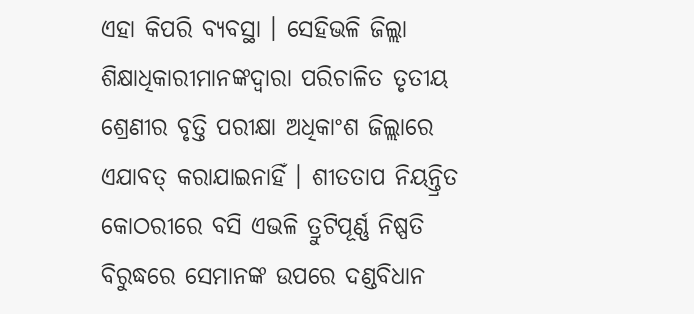ଏହା କିପରି ବ୍ୟବସ୍ଥା । ସେହିଭଳି ଜିଲ୍ଲା ଶିକ୍ଷାଧିକାରୀମାନଙ୍କଦ୍ୱାରା ପରିଚାଳିତ ତୃତୀୟ ଶ୍ରେଣୀର ବୃତ୍ତି ପରୀକ୍ଷା ଅଧିକାଂଶ ଜିଲ୍ଲାରେ ଏଯାବତ୍ କରାଯାଇନାହିଁ । ଶୀତତାପ ନିୟନ୍ତ୍ରିତ କୋଠରୀରେ ବସି ଏଭଳି ତ୍ରୁଟିପୂର୍ଣ୍ଣ ନିଷ୍ପତି ବିରୁଦ୍ଧରେ ସେମାନଙ୍କ ଉପରେ ଦଣ୍ଡବିଧାନ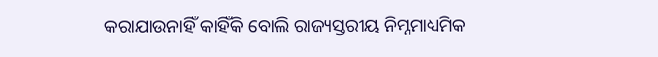କରାଯାଉନାହିଁ କାହିଁକି ବୋଲି ରାଜ୍ୟସ୍ତରୀୟ ନିମ୍ନମାଧ୍ୟମିକ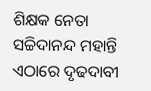ଶିକ୍ଷକ ନେତା ସଚ୍ଚିଦାନନ୍ଦ ମହାନ୍ତି ଏଠାରେ ଦୃଢଦାବୀ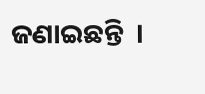ଜଣାଇଛନ୍ତି  ।